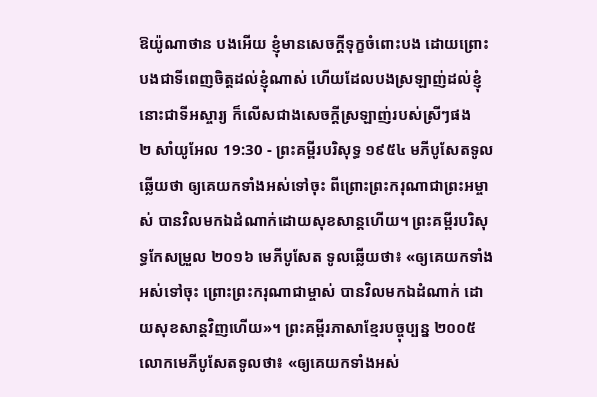ឱយ៉ូណាថាន បងអើយ ខ្ញុំមានសេចក្ដីទុក្ខចំពោះបង ដោយព្រោះបងជាទីពេញចិត្តដល់ខ្ញុំណាស់ ហើយដែលបងស្រឡាញ់ដល់ខ្ញុំ នោះជាទីអស្ចារ្យ ក៏លើសជាងសេចក្ដីស្រឡាញ់របស់ស្រីៗផង
២ សាំយូអែល 19:30 - ព្រះគម្ពីរបរិសុទ្ធ ១៩៥៤ មភីបូសែតទូលឆ្លើយថា ឲ្យគេយកទាំងអស់ទៅចុះ ពីព្រោះព្រះករុណាជាព្រះអម្ចាស់ បានវិលមកឯដំណាក់ដោយសុខសាន្តហើយ។ ព្រះគម្ពីរបរិសុទ្ធកែសម្រួល ២០១៦ មេភីបូសែត ទូលឆ្លើយថា៖ «ឲ្យគេយកទាំងអស់ទៅចុះ ព្រោះព្រះករុណាជាម្ចាស់ បានវិលមកឯដំណាក់ ដោយសុខសាន្តវិញហើយ»។ ព្រះគម្ពីរភាសាខ្មែរបច្ចុប្បន្ន ២០០៥ លោកមេភីបូសែតទូលថា៖ «ឲ្យគេយកទាំងអស់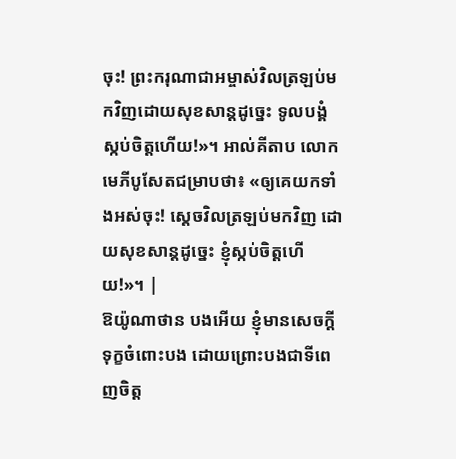ចុះ! ព្រះករុណាជាអម្ចាស់វិលត្រឡប់មកវិញដោយសុខសាន្តដូច្នេះ ទូលបង្គំស្កប់ចិត្តហើយ!»។ អាល់គីតាប លោកមេភីបូសែតជម្រាបថា៖ «ឲ្យគេយកទាំងអស់ចុះ! ស្តេចវិលត្រឡប់មកវិញ ដោយសុខសាន្តដូច្នេះ ខ្ញុំស្កប់ចិត្តហើយ!»។ |
ឱយ៉ូណាថាន បងអើយ ខ្ញុំមានសេចក្ដីទុក្ខចំពោះបង ដោយព្រោះបងជាទីពេញចិត្ត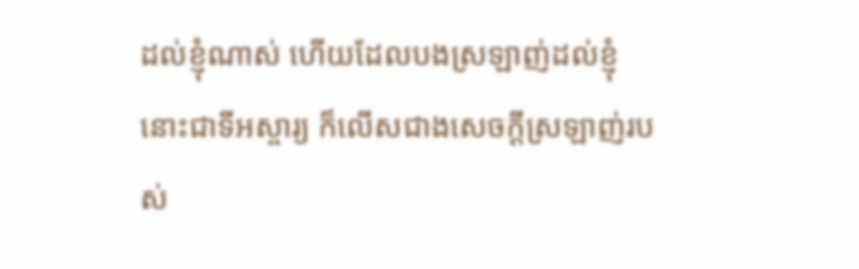ដល់ខ្ញុំណាស់ ហើយដែលបងស្រឡាញ់ដល់ខ្ញុំ នោះជាទីអស្ចារ្យ ក៏លើសជាងសេចក្ដីស្រឡាញ់របស់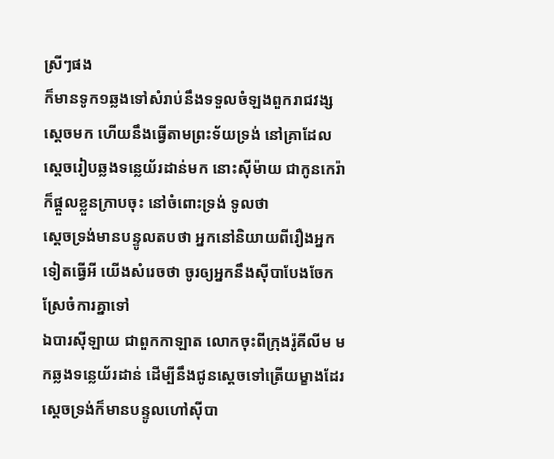ស្រីៗផង
ក៏មានទូក១ឆ្លងទៅសំរាប់នឹងទទួលចំឡងពួករាជវង្សស្តេចមក ហើយនឹងធ្វើតាមព្រះទ័យទ្រង់ នៅគ្រាដែលស្តេចរៀបឆ្លងទន្លេយ័រដាន់មក នោះស៊ីម៉ាយ ជាកូនកេរ៉ា ក៏ផ្តួលខ្លួនក្រាបចុះ នៅចំពោះទ្រង់ ទូលថា
ស្តេចទ្រង់មានបន្ទូលតបថា អ្នកនៅនិយាយពីរឿងអ្នកទៀតធ្វើអី យើងសំរេចថា ចូរឲ្យអ្នកនឹងស៊ីបាបែងចែកស្រែចំការគ្នាទៅ
ឯបារស៊ីឡាយ ជាពួកកាឡាត លោកចុះពីក្រុងរ៉ូគីលីម មកឆ្លងទន្លេយ័រដាន់ ដើម្បីនឹងជូនស្តេចទៅត្រើយម្ខាងដែរ
ស្តេចទ្រង់ក៏មានបន្ទូលហៅស៊ីបា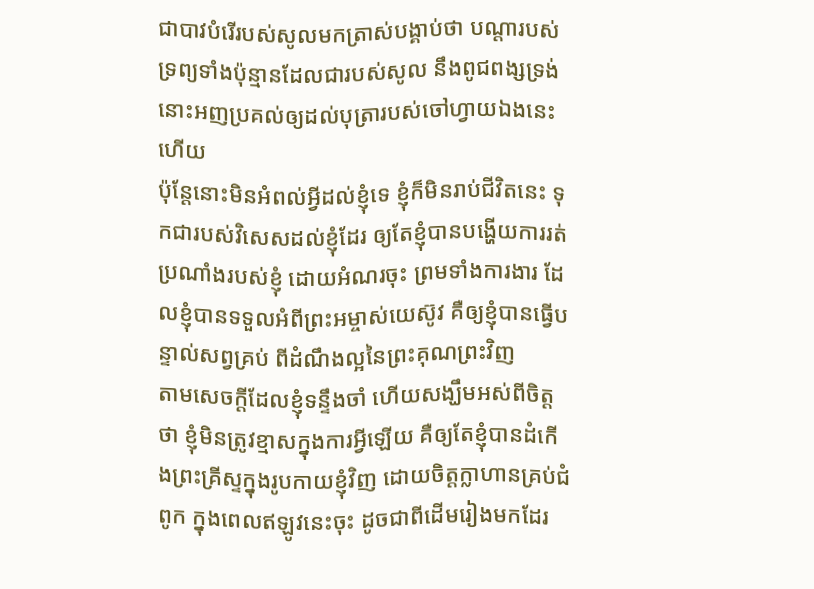ជាបាវបំរើរបស់សូលមកត្រាស់បង្គាប់ថា បណ្តារបស់ទ្រព្យទាំងប៉ុន្មានដែលជារបស់សូល នឹងពូជពង្សទ្រង់ នោះអញប្រគល់ឲ្យដល់បុត្រារបស់ចៅហ្វាយឯងនេះហើយ
ប៉ុន្តែនោះមិនអំពល់អ្វីដល់ខ្ញុំទេ ខ្ញុំក៏មិនរាប់ជីវិតនេះ ទុកជារបស់វិសេសដល់ខ្ញុំដែរ ឲ្យតែខ្ញុំបានបង្ហើយការរត់ប្រណាំងរបស់ខ្ញុំ ដោយអំណរចុះ ព្រមទាំងការងារ ដែលខ្ញុំបានទទួលអំពីព្រះអម្ចាស់យេស៊ូវ គឺឲ្យខ្ញុំបានធ្វើបន្ទាល់សព្វគ្រប់ ពីដំណឹងល្អនៃព្រះគុណព្រះវិញ
តាមសេចក្ដីដែលខ្ញុំទន្ទឹងចាំ ហើយសង្ឃឹមអស់ពីចិត្តថា ខ្ញុំមិនត្រូវខ្មាសក្នុងការអ្វីឡើយ គឺឲ្យតែខ្ញុំបានដំកើងព្រះគ្រីស្ទក្នុងរូបកាយខ្ញុំវិញ ដោយចិត្តក្លាហានគ្រប់ជំពូក ក្នុងពេលឥឡូវនេះចុះ ដូចជាពីដើមរៀងមកដែរ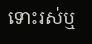ទោះរស់ឬ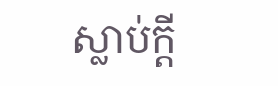ស្លាប់ក្តី